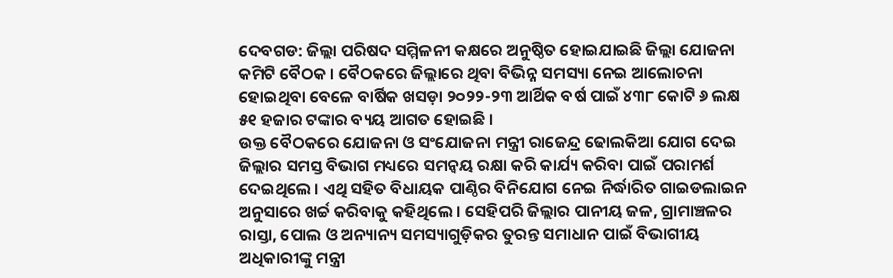ଦେବଗଡ: ଜିଲ୍ଲା ପରିଷଦ ସମ୍ମିଳନୀ କକ୍ଷରେ ଅନୁଷ୍ଠିତ ହୋଇଯାଇଛି ଜିଲ୍ଲା ଯୋଜନା କମିଟି ବୈଠକ । ବୈଠକରେ ଜିଲ୍ଲାରେ ଥିବା ବିଭିନ୍ନ ସମସ୍ୟା ନେଇ ଆଲୋଚନା ହୋଇଥିବା ବେଳେ ବାର୍ଷିକ ଖସଡ଼ା ୨୦୨୨-୨୩ ଆର୍ଥିକ ବର୍ଷ ପାଇଁ ୪୩୮ କୋଟି ୬ ଲକ୍ଷ ୫୧ ହଜାର ଟଙ୍କାର ବ୍ୟୟ ଆଗତ ହୋଇଛି ।
ଉକ୍ତ ବୈଠକରେ ଯୋଜନା ଓ ସଂଯୋଜନା ମନ୍ତ୍ରୀ ରାଜେନ୍ଦ୍ର ଢୋଲକିଆ ଯୋଗ ଦେଇ ଜିଲ୍ଲାର ସମସ୍ତ ବିଭାଗ ମଧ୍ୟରେ ସମନ୍ବୟ ରକ୍ଷା କରି କାର୍ଯ୍ୟ କରିବା ପାଇଁ ପରାମର୍ଶ ଦେଇଥିଲେ । ଏଥି ସହିତ ବିଧାୟକ ପାଣ୍ଠିର ବିନିଯୋଗ ନେଇ ନିର୍ଦ୍ଧାରିତ ଗାଇଡଲାଇନ ଅନୁସାରେ ଖର୍ଚ୍ଚ କରିବାକୁ କହିଥିଲେ । ସେହିପରି ଜିଲ୍ଲାର ପାନୀୟ ଜଳ, ଗ୍ରାମାଞ୍ଚଳର ରାସ୍ତା, ପୋଲ ଓ ଅନ୍ୟାନ୍ୟ ସମସ୍ୟାଗୁଡ଼ିକର ତୁରନ୍ତ ସମାଧାନ ପାଇଁ ବିଭାଗୀୟ ଅଧିକାରୀଙ୍କୁ ମନ୍ତ୍ରୀ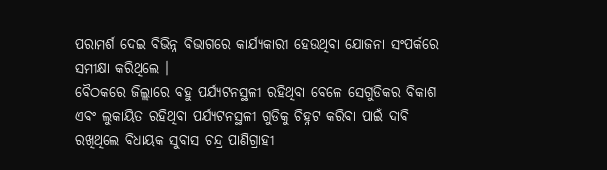ପରାମର୍ଶ ଦେଇ ବିଭିନ୍ନ ବିଭାଗରେ କାର୍ଯ୍ୟକାରୀ ହେଉଥିବା ଯୋଜନା ସଂପର୍କରେ ସମୀକ୍ଷା କରିଥିଲେ ।
ବୈଠକରେ ଜିଲ୍ଲାରେ ବହୁ ପର୍ଯ୍ୟଟନସ୍ଥଳୀ ରହିଥିବା ବେଳେ ସେଗୁଡିକର ବିକାଶ ଏବଂ ଲୁକାୟିତ ରହିଥିବା ପର୍ଯ୍ୟଟନସ୍ଥଳୀ ଗୁଡିକୁ ଚିହ୍ନଟ କରିବା ପାଇଁ ଦାବି ରଖିଥିଲେ ବିଧାୟକ ସୁବାସ ଚନ୍ଦ୍ର ପାଣିଗ୍ରାହୀ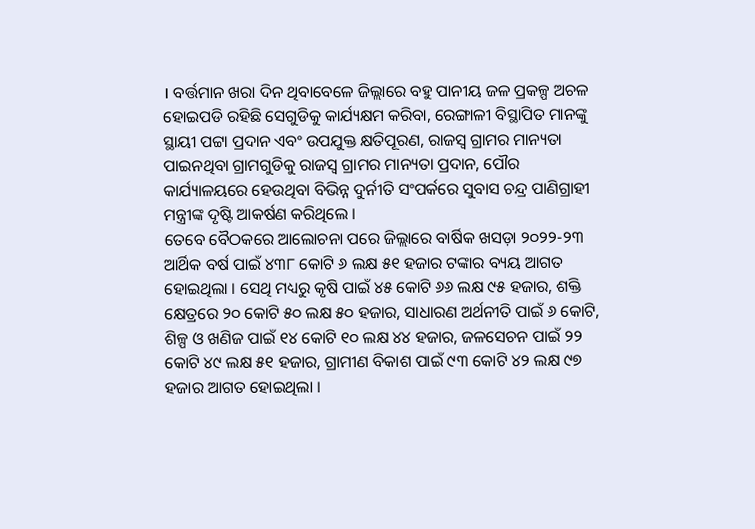। ବର୍ତ୍ତମାନ ଖରା ଦିନ ଥିବାବେଳେ ଜିଲ୍ଲାରେ ବହୁ ପାନୀୟ ଜଳ ପ୍ରକଳ୍ପ ଅଚଳ ହୋଇପଡି ରହିଛି ସେଗୁଡିକୁ କାର୍ଯ୍ୟକ୍ଷମ କରିବା, ରେଙ୍ଗାଳୀ ବିସ୍ଥାପିତ ମାନଙ୍କୁ ସ୍ଥାୟୀ ପଟ୍ଟା ପ୍ରଦାନ ଏବଂ ଉପଯୁକ୍ତ କ୍ଷତିପୂରଣ, ରାଜସ୍ବ ଗ୍ରାମର ମାନ୍ୟତା ପାଇନଥିବା ଗ୍ରାମଗୁଡିକୁ ରାଜସ୍ବ ଗ୍ରାମର ମାନ୍ୟତା ପ୍ରଦାନ, ପୌର କାର୍ଯ୍ୟାଳୟରେ ହେଉଥିବା ବିଭିନ୍ନ ଦୁର୍ନୀତି ସଂପର୍କରେ ସୁବାସ ଚନ୍ଦ୍ର ପାଣିଗ୍ରାହୀ ମନ୍ତ୍ରୀଙ୍କ ଦୃଷ୍ଟି ଆକର୍ଷଣ କରିଥିଲେ ।
ତେବେ ବୈଠକରେ ଆଲୋଚନା ପରେ ଜିଲ୍ଲାରେ ବାର୍ଷିକ ଖସଡ଼ା ୨୦୨୨-୨୩ ଆର୍ଥିକ ବର୍ଷ ପାଇଁ ୪୩୮ କୋଟି ୬ ଲକ୍ଷ ୫୧ ହଜାର ଟଙ୍କାର ବ୍ୟୟ ଆଗତ ହୋଇଥିଲା । ସେଥି ମଧ୍ୟରୁ କୃଷି ପାଇଁ ୪୫ କୋଟି ୬୬ ଲକ୍ଷ ୯୫ ହଜାର, ଶକ୍ତି କ୍ଷେତ୍ରରେ ୨୦ କୋଟି ୫୦ ଲକ୍ଷ ୫୦ ହଜାର, ସାଧାରଣ ଅର୍ଥନୀତି ପାଇଁ ୬ କୋଟି, ଶିଳ୍ପ ଓ ଖଣିଜ ପାଇଁ ୧୪ କୋଟି ୧୦ ଲକ୍ଷ ୪୪ ହଜାର, ଜଳସେଚନ ପାଇଁ ୨୨ କୋଟି ୪୯ ଲକ୍ଷ ୫୧ ହଜାର, ଗ୍ରାମୀଣ ବିକାଶ ପାଇଁ ୯୩ କୋଟି ୪୨ ଲକ୍ଷ ୯୭ ହଜାର ଆଗତ ହୋଇଥିଲା ।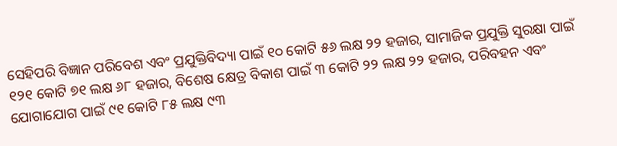ସେହିପରି ବିଜ୍ଞାନ ପରିବେଶ ଏବଂ ପ୍ରଯୁକ୍ତିବିଦ୍ୟା ପାଇଁ ୧୦ କୋଟି ୫୬ ଲକ୍ଷ ୨୨ ହଜାର, ସାମାଜିକ ପ୍ରଯୁକ୍ତି ସୁରକ୍ଷା ପାଇଁ ୧୨୧ କୋଟି ୭୧ ଲକ୍ଷ ୬୮ ହଜାର, ବିଶେଷ କ୍ଷେତ୍ର ବିକାଶ ପାଇଁ ୩ କୋଟି ୨୨ ଲକ୍ଷ ୨୨ ହଜାର, ପରିବହନ ଏବଂ ଯୋଗାଯୋଗ ପାଇଁ ୯୧ କୋଟି ୮୫ ଲକ୍ଷ ୯୩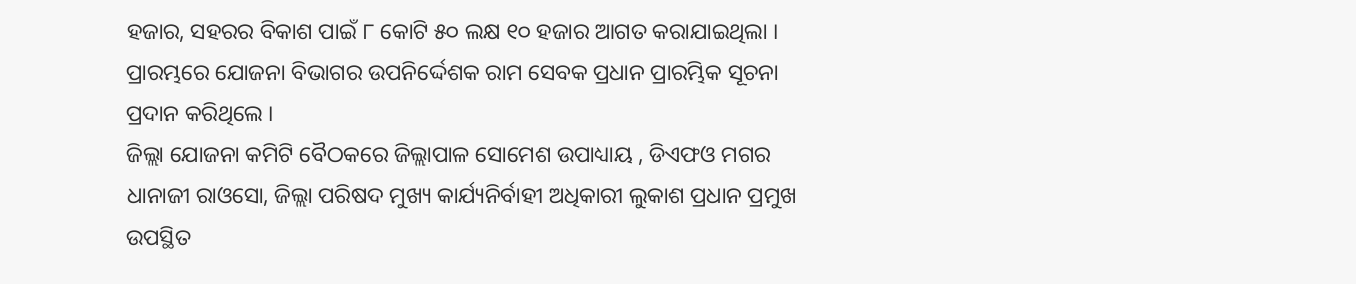ହଜାର, ସହରର ବିକାଶ ପାଇଁ ୮ କୋଟି ୫୦ ଲକ୍ଷ ୧୦ ହଜାର ଆଗତ କରାଯାଇଥିଲା । ପ୍ରାରମ୍ଭରେ ଯୋଜନା ବିଭାଗର ଉପନିର୍ଦ୍ଦେଶକ ରାମ ସେବକ ପ୍ରଧାନ ପ୍ରାରମ୍ଭିକ ସୂଚନା ପ୍ରଦାନ କରିଥିଲେ ।
ଜିଲ୍ଲା ଯୋଜନା କମିଟି ବୈଠକରେ ଜିଲ୍ଲାପାଳ ସୋମେଶ ଉପାଧ୍ୟାୟ , ଡିଏଫଓ ମଗର ଧାନାଜୀ ରାଓସୋ, ଜିଲ୍ଲା ପରିଷଦ ମୁଖ୍ୟ କାର୍ଯ୍ୟନିର୍ବାହୀ ଅଧିକାରୀ ଲୁକାଶ ପ୍ରଧାନ ପ୍ରମୁଖ ଉପସ୍ଥିତ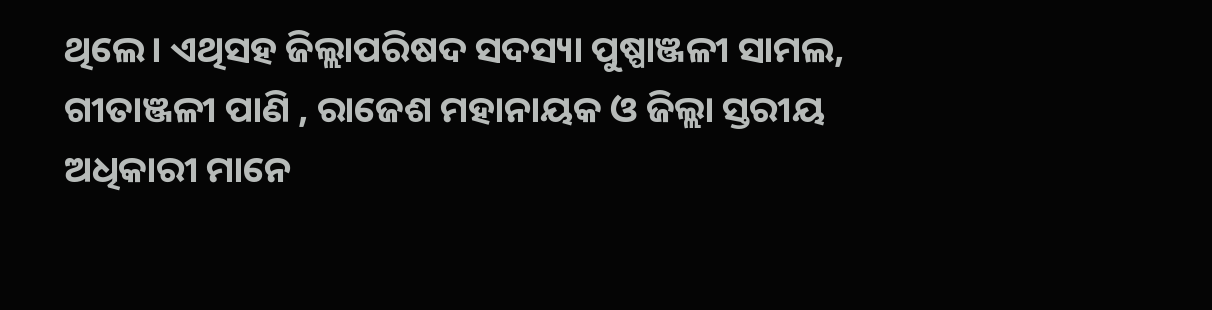ଥିଲେ। ଏଥିସହ ଜିଲ୍ଲାପରିଷଦ ସଦସ୍ୟା ପୁଷ୍ପାଞ୍ଜଳୀ ସାମଲ, ଗୀତାଞ୍ଜଳୀ ପାଣି , ରାଜେଶ ମହାନାୟକ ଓ ଜିଲ୍ଲା ସ୍ତରୀୟ ଅଧିକାରୀ ମାନେ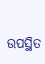ଉପସ୍ଥିତ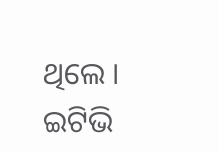ଥିଲେ ।
ଇଟିଭି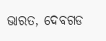ଭାରତ, ଦେବଗଡ